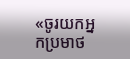«ចូរយកអ្នកប្រមាថ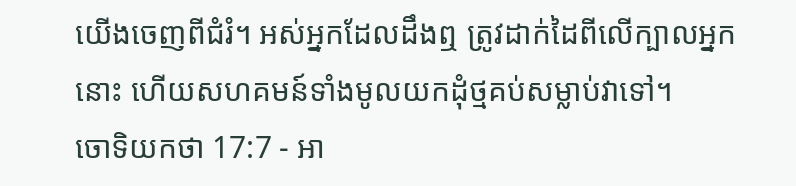យើងចេញពីជំរំ។ អស់អ្នកដែលដឹងឮ ត្រូវដាក់ដៃពីលើក្បាលអ្នកនោះ ហើយសហគមន៍ទាំងមូលយកដុំថ្មគប់សម្លាប់វាទៅ។
ចោទិយកថា 17:7 - អា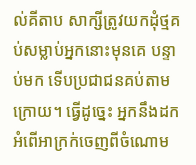ល់គីតាប សាក្សីត្រូវយកដុំថ្មគប់សម្លាប់អ្នកនោះមុនគេ បន្ទាប់មក ទើបប្រជាជនគប់តាមក្រោយ។ ធ្វើដូច្នេះ អ្នកនឹងដកអំពើអាក្រក់ចេញពីចំណោម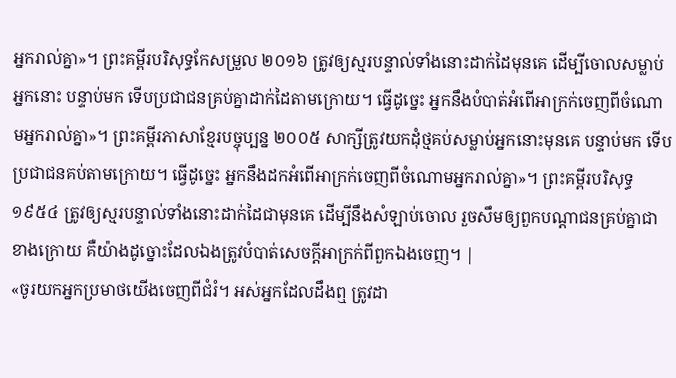អ្នករាល់គ្នា»។ ព្រះគម្ពីរបរិសុទ្ធកែសម្រួល ២០១៦ ត្រូវឲ្យស្មរបន្ទាល់ទាំងនោះដាក់ដៃមុនគេ ដើម្បីចោលសម្លាប់អ្នកនោះ បន្ទាប់មក ទើបប្រជាជនគ្រប់គ្នាដាក់ដៃតាមក្រោយ។ ធ្វើដូច្នេះ អ្នកនឹងបំបាត់អំពើអាក្រក់ចេញពីចំណោមអ្នករាល់គ្នា»។ ព្រះគម្ពីរភាសាខ្មែរបច្ចុប្បន្ន ២០០៥ សាក្សីត្រូវយកដុំថ្មគប់សម្លាប់អ្នកនោះមុនគេ បន្ទាប់មក ទើបប្រជាជនគប់តាមក្រោយ។ ធ្វើដូច្នេះ អ្នកនឹងដកអំពើអាក្រក់ចេញពីចំណោមអ្នករាល់គ្នា»។ ព្រះគម្ពីរបរិសុទ្ធ ១៩៥៤ ត្រូវឲ្យស្មរបន្ទាល់ទាំងនោះដាក់ដៃជាមុនគេ ដើម្បីនឹងសំឡាប់ចោល រួចសឹមឲ្យពួកបណ្តាជនគ្រប់គ្នាជាខាងក្រោយ គឺយ៉ាងដូច្នោះដែលឯងត្រូវបំបាត់សេចក្ដីអាក្រក់ពីពួកឯងចេញ។ |
«ចូរយកអ្នកប្រមាថយើងចេញពីជំរំ។ អស់អ្នកដែលដឹងឮ ត្រូវដា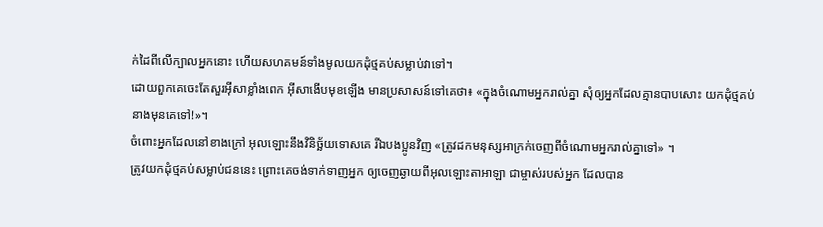ក់ដៃពីលើក្បាលអ្នកនោះ ហើយសហគមន៍ទាំងមូលយកដុំថ្មគប់សម្លាប់វាទៅ។
ដោយពួកគេចេះតែសួរអ៊ីសាខ្លាំងពេក អ៊ីសាងើបមុខឡើង មានប្រសាសន៍ទៅគេថា៖ «ក្នុងចំណោមអ្នករាល់គ្នា សុំឲ្យអ្នកដែលគ្មានបាបសោះ យកដុំថ្មគប់នាងមុនគេទៅ!»។
ចំពោះអ្នកដែលនៅខាងក្រៅ អុលឡោះនឹងវិនិច្ឆ័យទោសគេ រីឯបងប្អូនវិញ «ត្រូវដកមនុស្សអាក្រក់ចេញពីចំណោមអ្នករាល់គ្នាទៅ» ។
ត្រូវយកដុំថ្មគប់សម្លាប់ជននេះ ព្រោះគេចង់ទាក់ទាញអ្នក ឲ្យចេញឆ្ងាយពីអុលឡោះតាអាឡា ជាម្ចាស់របស់អ្នក ដែលបាន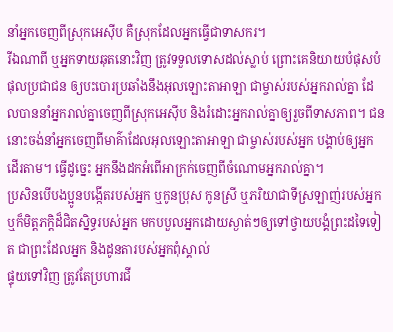នាំអ្នកចេញពីស្រុកអេស៊ីប គឺស្រុកដែលអ្នកធ្វើជាទាសករ។
រីឯណាពី ឬអ្នកទាយឆុតនោះវិញ ត្រូវទទួលទោសដល់ស្លាប់ ព្រោះគេនិយាយបំផុសបំផុលប្រជាជន ឲ្យបះបោរប្រឆាំងនឹងអុលឡោះតាអាឡា ជាម្ចាស់របស់អ្នករាល់គ្នា ដែលបាននាំអ្នករាល់គ្នាចេញពីស្រុកអេស៊ីប និងរំដោះអ្នករាល់គ្នាឲ្យរួចពីទាសភាព។ ជននោះចង់នាំអ្នកចេញពីមាគ៌ាដែលអុលឡោះតាអាឡា ជាម្ចាស់របស់អ្នក បង្គាប់ឲ្យអ្នកដើរតាម។ ធ្វើដូច្នេះ អ្នកនឹងដកអំពើអាក្រក់ចេញពីចំណោមអ្នករាល់គ្នា។
ប្រសិនបើបងប្អូនបង្កើតរបស់អ្នក ឬកូនប្រុស កូនស្រី ឬភរិយាជាទីស្រឡាញ់របស់អ្នក ឬក៏មិត្តភក្តិដ៏ជិតស្និទ្ធរបស់អ្នក មកបបួលអ្នកដោយស្ងាត់ៗឲ្យទៅថ្វាយបង្គំព្រះដទៃទៀត ជាព្រះដែលអ្នក និងដូនតារបស់អ្នកពុំស្គាល់
ផ្ទុយទៅវិញ ត្រូវតែប្រហារជី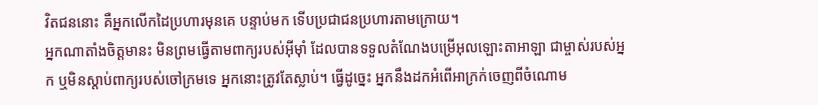វិតជននោះ គឺអ្នកលើកដៃប្រហារមុនគេ បន្ទាប់មក ទើបប្រជាជនប្រហារតាមក្រោយ។
អ្នកណាតាំងចិត្តមានះ មិនព្រមធ្វើតាមពាក្យរបស់អ៊ីមុាំ ដែលបានទទួលតំណែងបម្រើអុលឡោះតាអាឡា ជាម្ចាស់របស់អ្នក ឬមិនស្តាប់ពាក្យរបស់ចៅក្រមទេ អ្នកនោះត្រូវតែស្លាប់។ ធ្វើដូច្នេះ អ្នកនឹងដកអំពើអាក្រក់ចេញពីចំណោម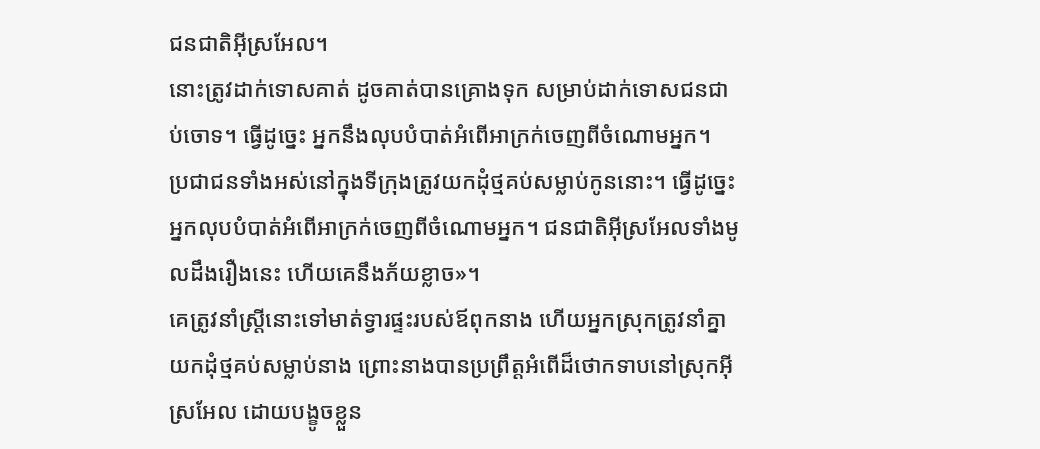ជនជាតិអ៊ីស្រអែល។
នោះត្រូវដាក់ទោសគាត់ ដូចគាត់បានគ្រោងទុក សម្រាប់ដាក់ទោសជនជាប់ចោទ។ ធ្វើដូច្នេះ អ្នកនឹងលុបបំបាត់អំពើអាក្រក់ចេញពីចំណោមអ្នក។
ប្រជាជនទាំងអស់នៅក្នុងទីក្រុងត្រូវយកដុំថ្មគប់សម្លាប់កូននោះ។ ធ្វើដូច្នេះ អ្នកលុបបំបាត់អំពើអាក្រក់ចេញពីចំណោមអ្នក។ ជនជាតិអ៊ីស្រអែលទាំងមូលដឹងរឿងនេះ ហើយគេនឹងភ័យខ្លាច»។
គេត្រូវនាំស្ត្រីនោះទៅមាត់ទ្វារផ្ទះរបស់ឪពុកនាង ហើយអ្នកស្រុកត្រូវនាំគ្នាយកដុំថ្មគប់សម្លាប់នាង ព្រោះនាងបានប្រព្រឹត្តអំពើដ៏ថោកទាបនៅស្រុកអ៊ីស្រអែល ដោយបង្ខូចខ្លួន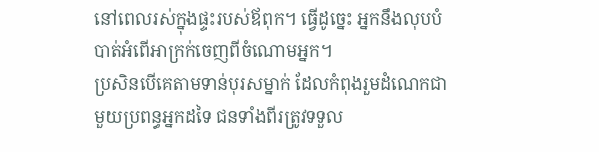នៅពេលរស់ក្នុងផ្ទះរបស់ឪពុក។ ធ្វើដូច្នេះ អ្នកនឹងលុបបំបាត់អំពើអាក្រក់ចេញពីចំណោមអ្នក។
ប្រសិនបើគេតាមទាន់បុរសម្នាក់ ដែលកំពុងរួមដំណេកជាមួយប្រពន្ធអ្នកដទៃ ជនទាំងពីរត្រូវទទួល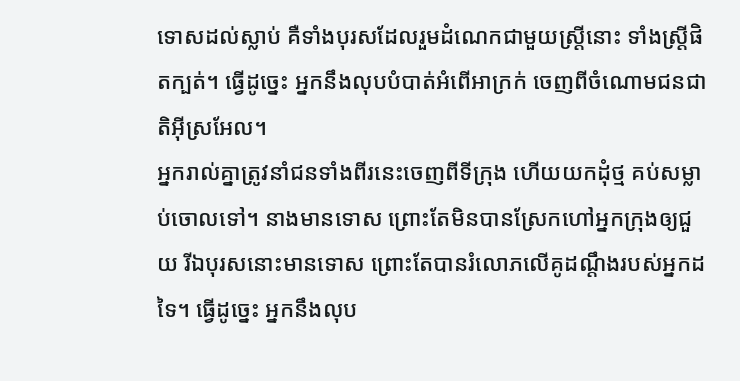ទោសដល់ស្លាប់ គឺទាំងបុរសដែលរួមដំណេកជាមួយស្ត្រីនោះ ទាំងស្ត្រីផិតក្បត់។ ធ្វើដូច្នេះ អ្នកនឹងលុបបំបាត់អំពើអាក្រក់ ចេញពីចំណោមជនជាតិអ៊ីស្រអែល។
អ្នករាល់គ្នាត្រូវនាំជនទាំងពីរនេះចេញពីទីក្រុង ហើយយកដុំថ្ម គប់សម្លាប់ចោលទៅ។ នាងមានទោស ព្រោះតែមិនបានស្រែកហៅអ្នកក្រុងឲ្យជួយ រីឯបុរសនោះមានទោស ព្រោះតែបានរំលោភលើគូដណ្តឹងរបស់អ្នកដទៃ។ ធ្វើដូច្នេះ អ្នកនឹងលុប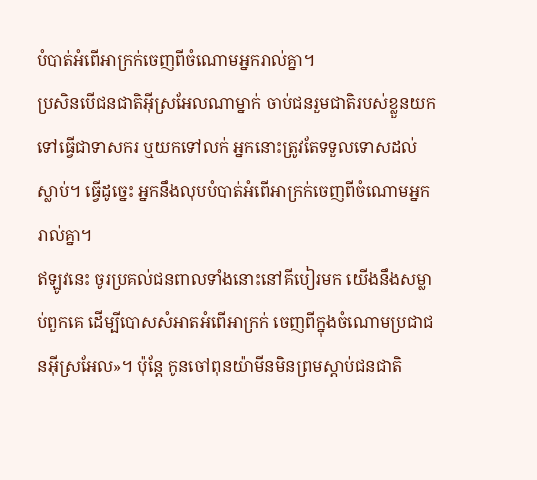បំបាត់អំពើអាក្រក់ចេញពីចំណោមអ្នករាល់គ្នា។
ប្រសិនបើជនជាតិអ៊ីស្រអែលណាម្នាក់ ចាប់ជនរួមជាតិរបស់ខ្លួនយកទៅធ្វើជាទាសករ ឬយកទៅលក់ អ្នកនោះត្រូវតែទទួលទោសដល់ស្លាប់។ ធ្វើដូច្នេះ អ្នកនឹងលុបបំបាត់អំពើអាក្រក់ចេញពីចំណោមអ្នករាល់គ្នា។
ឥឡូវនេះ ចូរប្រគល់ជនពាលទាំងនោះនៅគីបៀរមក យើងនឹងសម្លាប់ពួកគេ ដើម្បីបោសសំអាតអំពើអាក្រក់ ចេញពីក្នុងចំណោមប្រជាជនអ៊ីស្រអែល»។ ប៉ុន្តែ កូនចៅពុនយ៉ាមីនមិនព្រមស្តាប់ជនជាតិ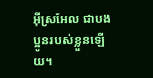អ៊ីស្រអែល ជាបងប្អូនរបស់ខ្លួនឡើយ។